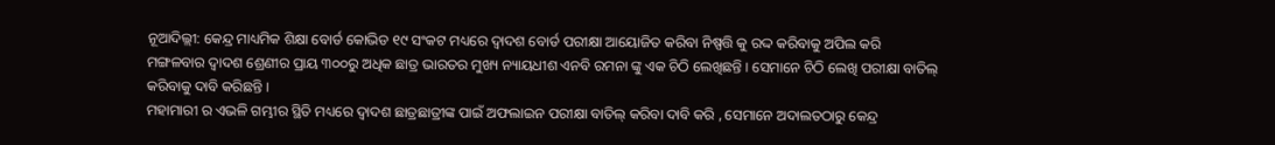ନୂଆଦିଲ୍ଲୀ: କେନ୍ଦ୍ର ମାଧ୍ୟମିକ ଶିକ୍ଷା ବୋର୍ଡ କୋଭିଡ ୧୯ ସଂକଟ ମଧ୍ୟରେ ଦ୍ୱାଦଶ ବୋର୍ଡ ପରୀକ୍ଷା ଆୟୋଜିତ କରିବା ନିଷ୍ପତ୍ତି କୁ ରଦ୍ଦ କରିବାକୁ ଅପିଲ କରି ମଙ୍ଗଳବାର ଦ୍ୱାଦଶ ଶ୍ରେଣୀର ପ୍ରାୟ ୩୦୦ରୁ ଅଧିକ ଛାତ୍ର ଭାରତର ମୁଖ୍ୟ ନ୍ୟାୟଧୀଶ ଏନବି ରମନା ଙ୍କୁ ଏକ ଚିଠି ଲେଖିଛନ୍ତି । ସେମାନେ ଚିଠି ଲେଖି ପରୀକ୍ଷା ବାତିଲ୍ କରିବାକୁ ଦାବି କରିଛନ୍ତି ।
ମହାମାରୀ ର ଏଭଳି ଗମ୍ଭୀର ସ୍ଥିତି ମଧ୍ୟରେ ଦ୍ୱାଦଶ ଛାତ୍ରଛାତ୍ରୀଙ୍କ ପାଇଁ ଅଫଲାଇନ ପରୀକ୍ଷା ବାତିଲ୍ କରିବା ଦାବି କରି , ସେମାନେ ଅଦାଲତଠାରୁ କେନ୍ଦ୍ର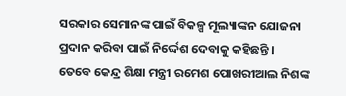ସରକାର ସେମାନଙ୍କ ପାଇଁ ବିକଳ୍ପ ମୂଲ୍ୟାଙ୍କନ ଯୋଜନା ପ୍ରଦାନ କରିବା ପାଇଁ ନିର୍ଦ୍ଦେଶ ଦେବାକୁ କହିଛନ୍ତି ।
ତେବେ କେନ୍ଦ୍ର ଶିକ୍ଷା ମନ୍ତ୍ରୀ ରମେଶ ପୋଖରୀଆଲ ନିଶଙ୍କ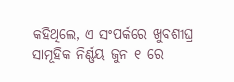କହିଥିଲେ, ଏ ସଂପର୍କରେ ଖୁବଶୀଘ୍ର ସାମୂହିକ ନିର୍ଣ୍ଣୟ ଜୁନ ୧ ରେ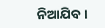ନିଆଯିବ ।